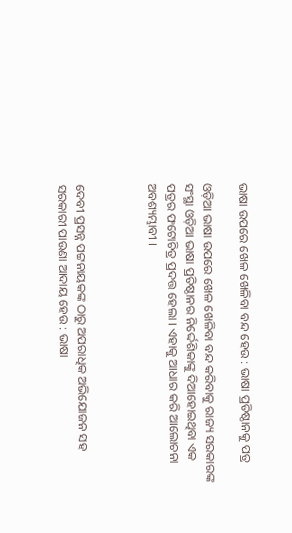ଭାଷା ଉପରେ ଖେଳ ଖେଳିବା ବନ୍ଦ ହେଉ : ଭାଷା ପ୍ରତିଷ୍ଠାନକୁ ପତ୍ର

ଓଡ଼ିଆ ଭାଷା ଉପରେ ଖେଳ ଖେଳିବା ବନ୍ଦ କରିବାକୁ ରାଜ୍ୟ ସରକାରଙ୍କ ସଂସ୍ଥା ଓଡ଼ିଆ ଭାଷା ପ୍ରତିଷ୍ଠାନର ନିର୍ଦ୍ଦେଶିକାଙ୍କୁ ଦିଆହୋଇଥିବା ଏକ ପତ୍ରର ଫଟୋଚିତ୍ର ପ୍ରଦତ୍ତ ହେଲା । ଏହାକୁ ଆଧାର କରି ଆଲୋଚନା ଅବଶ୍ୟମ୍ଭାବୀ ।



ଦେବୀ ପ୍ରସନ୍ନ ପଟ୍ଟନାୟକଙ୍କ ଠାରୁ ଅପରାଧିକ ଅଭିଯୋଜନ ସହ ସରକାରୀ ପାଉଣା ଆଦାୟ ହେଉ : ଭାଷା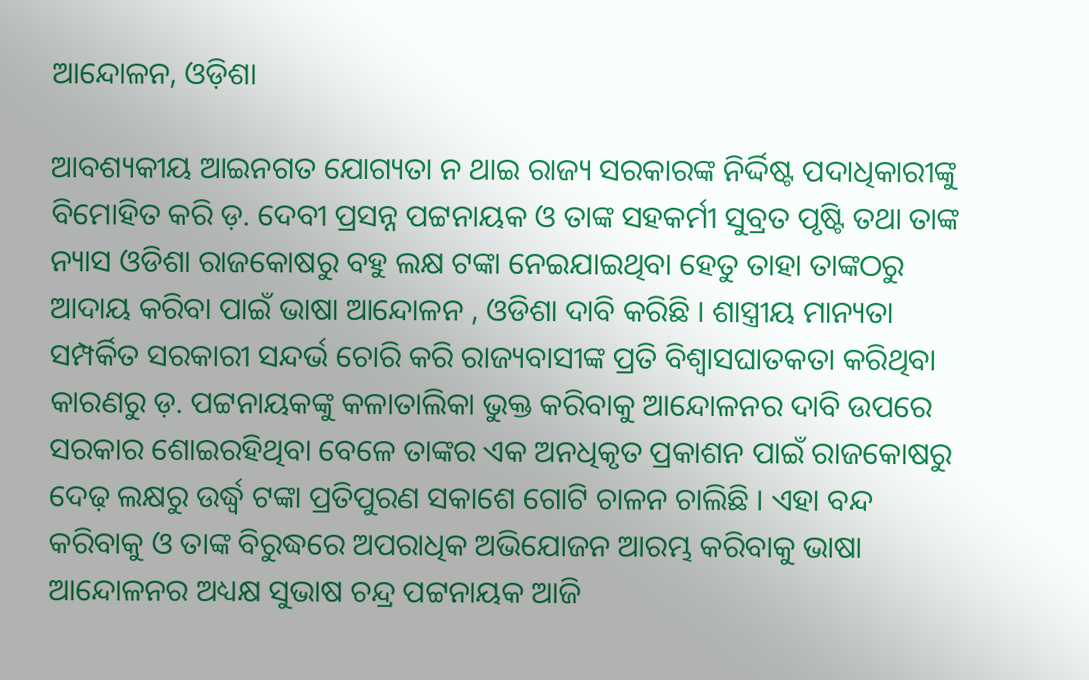ଆନ୍ଦୋଳନ, ଓଡ଼ିଶା

ଆବଶ୍ୟକୀୟ ଆଇନଗତ ଯୋଗ୍ୟତା ନ ଥାଇ ରାଜ୍ୟ ସରକାରଙ୍କ ନିର୍ଦ୍ଦିଷ୍ଟ ପଦାଧିକାରୀଙ୍କୁ ବିମୋହିତ କରି ଡ଼. ଦେବୀ ପ୍ରସନ୍ନ ପଟ୍ଟନାୟକ ଓ ତାଙ୍କ ସହକର୍ମୀ ସୁବ୍ରତ ପୃଷ୍ଟି ତଥା ତାଙ୍କ ନ୍ୟାସ ଓଡିଶା ରାଜକୋଷରୁ ବହୁ ଲକ୍ଷ ଟଙ୍କା ନେଇଯାଇଥିବା ହେତୁ ତାହା ତାଙ୍କଠରୁ ଆଦାୟ କରିବା ପାଇଁ ଭାଷା ଆନ୍ଦୋଳନ , ଓଡିଶା ଦାବି କରିଛି । ଶାସ୍ତ୍ରୀୟ ମାନ୍ୟତା ସମ୍ପର୍କିତ ସରକାରୀ ସନ୍ଦର୍ଭ ଚୋରି କରି ରାଜ୍ୟବାସୀଙ୍କ ପ୍ରତି ବିଶ୍ଵାସଘାତକତା କରିଥିବା କାରଣରୁ ଡ଼. ପଟ୍ଟନାୟକଙ୍କୁ କଳାତାଲିକା ଭୁକ୍ତ କରିବାକୁ ଆନ୍ଦୋଳନର ଦାବି ଉପରେ ସରକାର ଶୋଇରହିଥିବା ବେଳେ ତାଙ୍କର ଏକ ଅନଧିକୃତ ପ୍ରକାଶନ ପାଇଁ ରାଜକୋଷରୁ ଦେଢ଼ ଲକ୍ଷରୁ ଉର୍ଦ୍ଧ୍ବ ଟଙ୍କା ପ୍ରତିପୁରଣ ସକାଶେ ଗୋଟି ଚାଳନ ଚାଲିଛି । ଏହା ବନ୍ଦ କରିବାକୁ ଓ ତାଙ୍କ ବିରୁଦ୍ଧରେ ଅପରାଧିକ ଅଭିଯୋଜନ ଆରମ୍ଭ କରିବାକୁ ଭାଷା ଆନ୍ଦୋଳନର ଅଧ୍ୟକ୍ଷ ସୁଭାଷ ଚନ୍ଦ୍ର ପଟ୍ଟନାୟକ ଆଜି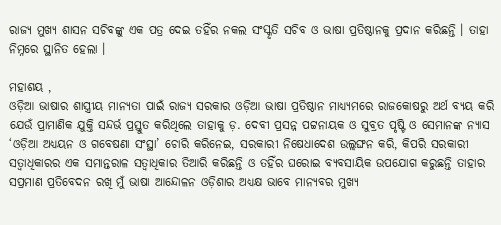ରାଜ୍ୟ ମୁଖ୍ୟ ଶାସନ ସଚିବଙ୍କୁ ଏକ ପତ୍ର ଦେଇ ତହିଁର ନକଲ ସଂସ୍କୃତି ସଚିବ ଓ ଭାଷା ପ୍ରତିଷ୍ଠାନକୁ ପ୍ରଦାନ କରିଛନ୍ତି । ତାହା ନିମ୍ନରେ ସ୍ଥାନିତ ହେଲା ।

ମହାଶୟ ,
ଓଡ଼ିଆ ଭାଷାର ଶାସ୍ତ୍ରୀୟ ମାନ୍ୟତା ପାଇଁ ରାଜ୍ୟ ସରକାର ଓଡ଼ିଆ ଭାଷା ପ୍ରତିଷ୍ଠାନ ମାଧ୍ୟ୍ୟମରେ ରାଜକୋଷରୁ ଅର୍ଥ ବ୍ୟୟ କରି ଯେଉଁ ପ୍ରାମାଣିକ ଯୁକ୍ତି ସନ୍ଦର୍ଭ ପ୍ରସ୍ତୁତ କରିଥିଲେ ତାହାକୁ ଡ଼. ଦେବୀ ପ୍ରସନ୍ନ ପଟ୍ଟନାୟକ ଓ ସୁବ୍ରତ ପୃଷ୍ଟି ଓ ସେମାନଙ୍କ ନ୍ୟାସ ‘ଓଡ଼ିଆ ଅଧ୍ୟୟନ ଓ ଗବେଷଣା ସଂସ୍ଥା’ ଚୋରି କରିନେଇ, ସରକାରୀ ନିଷେଧାଦେଶ ଉଲ୍ଲଙ୍ଘନ କରି, କିପରି ସରକାରୀ ସତ୍ଵାଧିକାରର ଏକ ସମାନ୍ତରାଳ ସତ୍ଵାଧିକାର ତିଆରି କରିଛନ୍ତି ଓ ତହିଁର ଘରୋଇ ବ୍ୟବସାୟିକ ଉପଯୋଗ କରୁଛନ୍ତି ତାହାର ସପ୍ରମାଣ ପ୍ରତିବେଦନ ରଖି ମୁଁ ଭାଷା ଆନ୍ଦୋଳନ ଓଡ଼ିଶାର ଅଧ୍ୟକ୍ଷ ଭାବେ ମାନ୍ୟବର ମୁଖ୍ୟ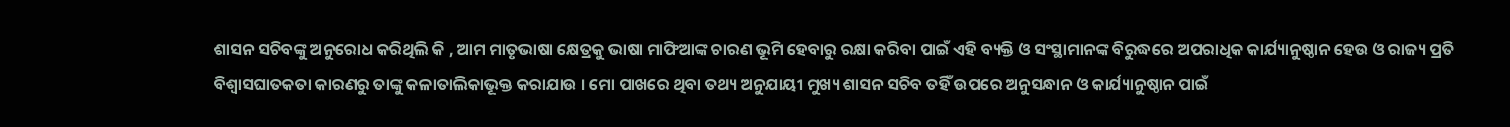ଶାସନ ସଚିବଙ୍କୁ ଅନୁରୋଧ କରିଥିଲି କି , ଆମ ମାତୃଭାଷା କ୍ଷେତ୍ରକୁ ଭାଷା ମାଫିଆଙ୍କ ଚାରଣ ଭୂମି ହେବାରୁ ରକ୍ଷା କରିବା ପାଇଁ ଏହି ବ୍ୟକ୍ତି ଓ ସଂସ୍ଥାମାନଙ୍କ ବିରୁଦ୍ଧରେ ଅପରାଧିକ କାର୍ଯ୍ୟାନୁଷ୍ଠାନ ହେଉ ଓ ରାଜ୍ୟ ପ୍ରତି ବିଶ୍ଵାସଘାତକତା କାରଣରୁ ତାଙ୍କୁ କଳାତାଲିକାଭୂକ୍ତ କରାଯାଉ । ମୋ ପାଖରେ ଥିବା ତଥ୍ୟ ଅନୁଯାୟୀ ମୁଖ୍ୟ ଶାସନ ସଚିବ ତହିଁ ଉପରେ ଅନୁସନ୍ଧାନ ଓ କାର୍ଯ୍ୟାନୁଷ୍ଠାନ ପାଇଁ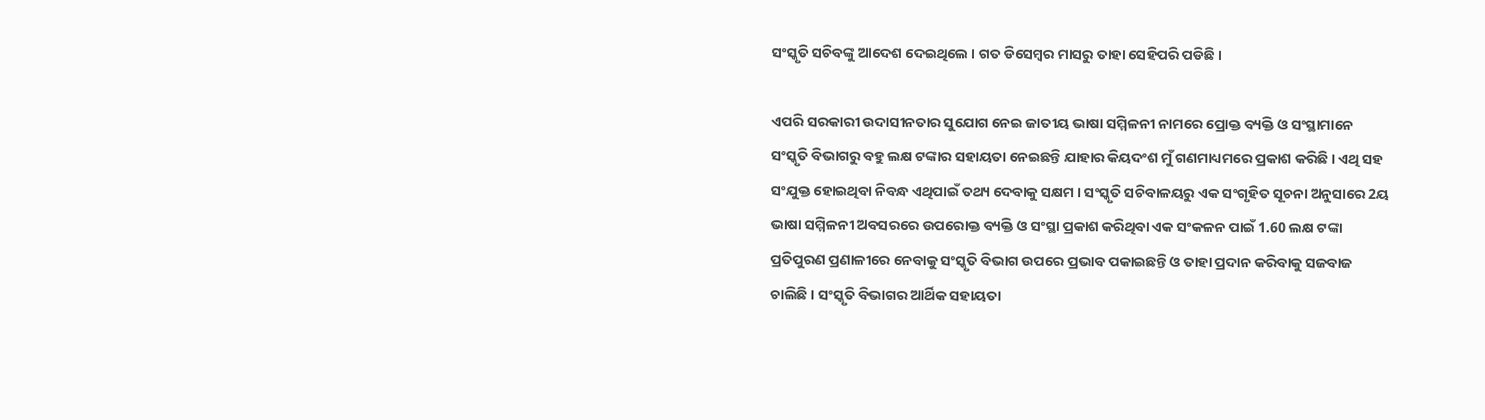ସଂସ୍କୃତି ସଚିବଙ୍କୁ ଆଦେଶ ଦେଇଥିଲେ । ଗତ ଡିସେମ୍ବର ମାସରୁ ତାହା ସେହିପରି ପଡିଛି ।

ଏପରି ସରକାରୀ ଉଦାସୀନତାର ସୁଯୋଗ ନେଇ ଜାତୀୟ ଭାଷା ସମ୍ମିଳନୀ ନାମରେ ପ୍ରୋକ୍ତ ବ୍ୟକ୍ତି ଓ ସଂସ୍ଥାମାନେ ସଂସ୍କୃତି ବିଭାଗରୁ ବହୁ ଲକ୍ଷ ଟଙ୍କାର ସହାୟତା ନେଇଛନ୍ତି ଯାହାର କିୟଦଂଶ ମୁଁ ଗଣମାଧ୍ୟମରେ ପ୍ରକାଶ କରିଛି । ଏଥି ସହ ସଂଯୁକ୍ତ ହୋଇଥିବା ନିବନ୍ଧ ଏଥିପାଇଁ ତଥ୍ୟ ଦେବାକୁ ସକ୍ଷମ । ସଂସ୍କୃତି ସଚିବାଳୟରୁ ଏକ ସଂଗୃହିତ ସୂଚନା ଅନୁସାରେ 2ୟ ଭାଷା ସମ୍ମିଳନୀ ଅବସରରେ ଉପରୋକ୍ତ ବ୍ୟକ୍ତି ଓ ସଂସ୍ଥା ପ୍ରକାଶ କରିଥିବା ଏକ ସଂକଳନ ପାଇଁ 1.60 ଲକ୍ଷ ଟଙ୍କା ପ୍ରତିପୁରଣ ପ୍ରଣାଳୀରେ ନେବାକୁ ସଂସ୍କୃତି ବିଭାଗ ଉପରେ ପ୍ରଭାବ ପକାଇଛନ୍ତି ଓ ତାହା ପ୍ରଦାନ କରିବାକୁ ସଜବାଜ ଚାଲିଛି । ସଂସ୍କୃତି ବିଭାଗର ଆର୍ଥିକ ସହାୟତା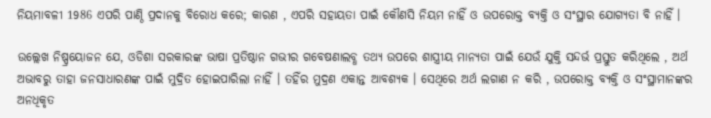ନିୟମାବଳୀ 1986 ଏପରି ପାଣ୍ଠି ପ୍ରଦାନକୁ ବିରୋଧ କରେ; କାରଣ , ଏପରି ସହାୟତା ପାଇଁ କୌଣସି ନିୟମ ନାହିଁ ଓ ଉପରୋକ୍ତ ବ୍ୟକ୍ତି ଓ ସଂସ୍ଥାର ଯୋଗ୍ୟତା ବି ନାହିଁ ।

ଉଲ୍ଲେଖ ନିଷ୍ପ୍ରୟୋଜନ ଯେ, ଓଡିଶା ସରକାରଙ୍କ ଭାଷା ପ୍ରତିଷ୍ଠାନ ଗଭୀର ଗବେଷଣାଲବ୍ଧ ତଥ୍ୟ ଉପରେ ଶାସ୍ତ୍ରୀୟ ମାନ୍ୟତା ପାଇଁ ଯେଉଁ ଯୁକ୍ତି ସନ୍ଦର୍ଭ ପ୍ରସ୍ତୁତ କରିଥିଲେ , ଅର୍ଥ ଅଭାବରୁ ତାହା ଜନସାଧାରଣଙ୍କ ପାଇଁ ମୁଦ୍ରିତ ହୋଇପାରିଲା ନାହିଁ । ତହିଁର ମୁଦ୍ରଣ ଏକାନ୍ତ ଆବଶ୍ୟକ । ସେଥିରେ ଅର୍ଥ ଲଗାଣ ନ କରି , ଉପରୋକ୍ତ ବ୍ୟକ୍ତି ଓ ସଂସ୍ଥାମାନଙ୍କର ଅନଧିକୃତ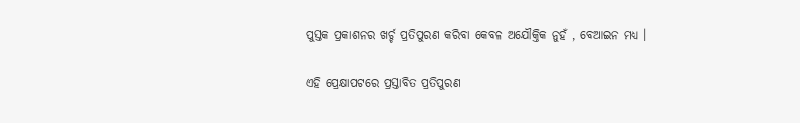ପୁସ୍ତକ ପ୍ରକାଶନର ଖର୍ଚ୍ଚ ପ୍ରତିପୁରଣ କରିବା କେବଳ ଅଯୌକ୍ତିକ ନୁହଁ , ବେଆଇନ ମଧ୍ୟ ।

ଏହି ପ୍ରେକ୍ଷାପଟରେ ପ୍ରସ୍ତାବିତ ପ୍ରତିପୁରଣ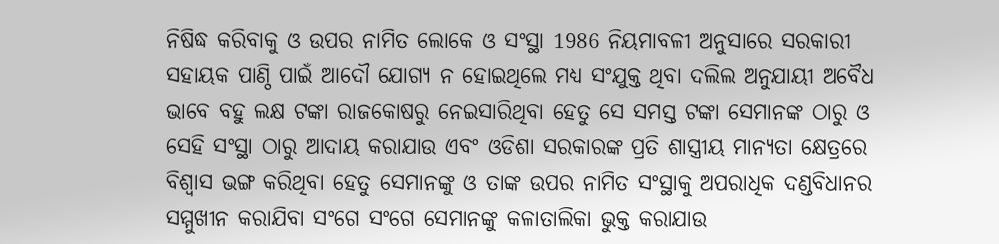ନିଷିଦ୍ଧ କରିବାକୁ ଓ ଉପର ନାମିତ ଲୋକେ ଓ ସଂସ୍ଥା 1986 ନିୟମାବଳୀ ଅନୁସାରେ ସରକାରୀ ସହାୟକ ପାଣ୍ଠି ପାଇଁ ଆଦୌ ଯୋଗ୍ୟ ନ ହୋଇଥିଲେ ମଧ୍ୟ ସଂଯୁକ୍ତ ଥିବା ଦଲିଲ ଅନୁଯାୟୀ ଅବୈଧ ଭାବେ ବହୁ ଲକ୍ଷ ଟଙ୍କା ରାଜକୋଷରୁ ନେଇସାରିଥିବା ହେତୁ ସେ ସମସ୍ତ ଟଙ୍କା ସେମାନଙ୍କ ଠାରୁ ଓ ସେହି ସଂସ୍ଥା ଠାରୁ ଆଦାୟ କରାଯାଉ ଏବଂ ଓଡିଶା ସରକାରଙ୍କ ପ୍ରତି ଶାସ୍ତ୍ରୀୟ ମାନ୍ୟତା କ୍ଷେତ୍ରରେ ବିଶ୍ଵାସ ଭଙ୍ଗ କରିଥିବା ହେତୁ ସେମାନଙ୍କୁ ଓ ତାଙ୍କ ଉପର ନାମିତ ସଂସ୍ଥାକୁ ଅପରାଧିକ ଦଣ୍ଡବିଧାନର ସମ୍ମୁଖୀନ କରାଯିବା ସଂଗେ ସଂଗେ ସେମାନଙ୍କୁ କଳାତାଲିକା ଭୁକ୍ତ କରାଯାଉ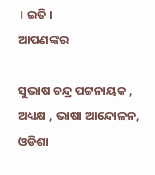। ଇତି ।
ଆପଣଙ୍କର

ସୁଭାଷ ଚନ୍ଦ୍ର ପଟ୍ଟନାୟକ ,
ଅଧ୍ୟକ୍ଷ , ଭାଷା ଆନ୍ଦୋଳନ, ଓଡିଶା